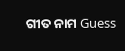ଗୀତ ନାମ Guess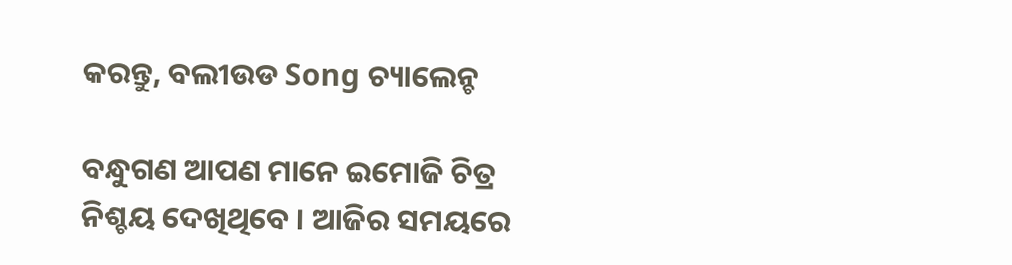କରନ୍ତୁ, ବଲୀଉଡ Song ଚ୍ୟାଲେନ୍ଚ

ବନ୍ଧୁଗଣ ଆପଣ ମାନେ ଇମୋଜି ଚିତ୍ର ନିଶ୍ଚୟ ଦେଖିଥିବେ । ଆଜିର ସମୟରେ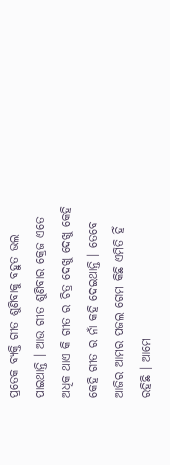ପ୍ରତେକ ବ୍ୟକ୍ତି ଗୀତ ଶୁଣିବାକୁ ବହୁତ ଭଲ ପାଇଥାନ୍ତି । ଆଉ ଗୀତ ଶୁଣିବାର କ୍ରେଜ ଏତେ ଅଧିକ ଥାଏ କି ଗୀତ ର ଚିତ୍ର ଦେଖୁ ଦେଖୁ କେହି କେହି ଗୀତ ର ନାଁ କହି ଦେଇଥାନ୍ତି । ତେବେ ଆଜିର ଆମର ପଜଲ ଗେମ କିଛି ଏମିତି ହିଁ ରହିଛି । ଆମେ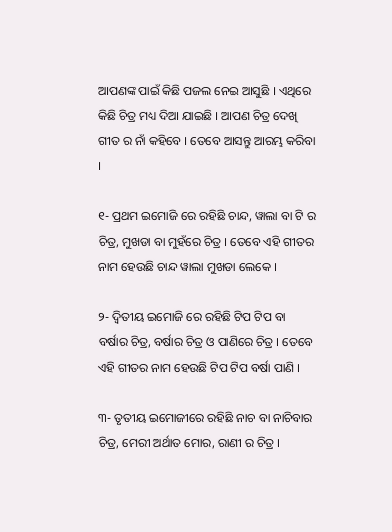ଆପଣଙ୍କ ପାଇଁ କିଛି ପଜଲ ନେଇ ଆସୁଛି । ଏଥିରେ କିଛି ଚିତ୍ର ମଧ୍ୟ ଦିଆ ଯାଇଛି । ଆପଣ ଚିତ୍ର ଦେଖି ଗୀତ ର ନାଁ କହିବେ । ତେବେ ଆସନ୍ତୁ ଆରମ୍ଭ କରିବା ।

୧- ପ୍ରଥମ ଇମୋଜି ରେ ରହିଛି ଚାନ୍ଦ, ୱାଲା ବା ଟି ର ଚିତ୍ର, ମୁଖଡା ବା ମୁହଁରେ ଚିତ୍ର । ତେବେ ଏହି ଗୀତର ନାମ ହେଉଛି ଚାନ୍ଦ ୱାଲା ମୁଖଡା ଲେକେ ।

୨- ଦ୍ଵିତୀୟ ଇମୋଜି ରେ ରହିଛି ଟିପ ଟିପ ବା ବର୍ଷାର ଚିତ୍ର, ବର୍ଷାର ଚିତ୍ର ଓ ପାଣିରେ ଚିତ୍ର । ତେବେ ଏହି ଗୀତର ନାମ ହେଉଛି ଟିପ ଟିପ ବର୍ଷା ପାଣି ।

୩- ତୃତୀୟ ଇମୋଜୀରେ ରହିଛି ନାଚ ବା ନାଚିବାର ଚିତ୍ର, ମେରୀ ଅର୍ଥାତ ମୋର, ରାଣୀ ର ଚିତ୍ର ।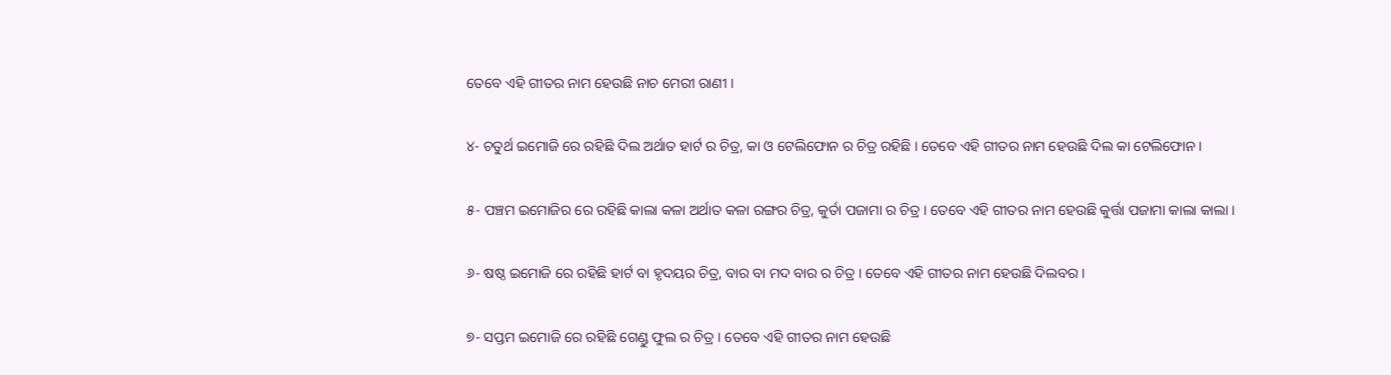ତେବେ ଏହି ଗୀତର ନାମ ହେଉଛି ନାଚ ମେରୀ ରାଣୀ ।

୪- ଚତୁର୍ଥ ଇମୋଜି ରେ ରହିଛି ଦିଲ ଅର୍ଥାତ ହାର୍ଟ ର ଚିତ୍ର, କା ଓ ଟେଲିଫୋନ ର ଚିତ୍ର ରହିଛି । ତେବେ ଏହି ଗୀତର ନାମ ହେଉଛି ଦିଲ କା ଟେଲିଫୋନ ।

୫- ପଞ୍ଚମ ଇମୋଜିର ରେ ରହିଛି କାଲା କଳା ଅର୍ଥାତ କଳା ରଙ୍ଗର ଚିତ୍ର, କୁର୍ତା ପଜାମା ର ଚିତ୍ର । ତେବେ ଏହି ଗୀତର ନାମ ହେଉଛି କୁର୍ତ୍ତା ପଜାମା କାଲା କାଲା ।

୬- ଷଷ୍ଠ ଇମୋଜି ରେ ରହିଛି ହାର୍ଟ ବା ହୃଦୟର ଚିତ୍ର, ବାର ବା ମଦ ବାର ର ଚିତ୍ର । ତେବେ ଏହି ଗୀତର ନାମ ହେଉଛି ଦିଲବର ।

୭- ସପ୍ତମ ଇମୋଜି ରେ ରହିଛି ଗେଣ୍ଡୁ ଫୁଲ ର ଚିତ୍ର । ତେବେ ଏହି ଗୀତର ନାମ ହେଉଛି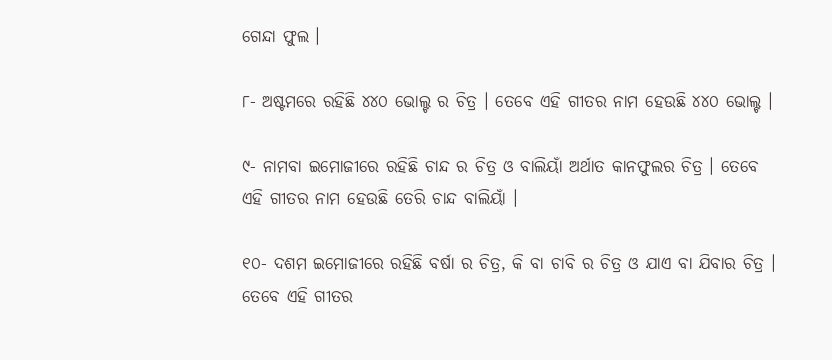ଗେନ୍ଦା ଫୁଲ ।

୮- ଅଷ୍ଟମରେ ରହିଛି ୪୪୦ ଭୋଲ୍ଟ ର ଚିତ୍ର । ତେବେ ଏହି ଗୀତର ନାମ ହେଉଛି ୪୪୦ ଭୋଲ୍ଟ ।

୯- ନାମବା ଇମୋଜୀରେ ରହିଛି ଚାନ୍ଦ ର ଚିତ୍ର ଓ ବାଲିୟାଁ ଅର୍ଥାତ କାନଫୁଲର ଚିତ୍ର । ତେବେ ଏହି ଗୀତର ନାମ ହେଉଛି ତେରି ଚାନ୍ଦ ବାଲିୟାଁ ।

୧୦- ଦଶମ ଇମୋଜୀରେ ରହିଛି ବର୍ଷା ର ଚିତ୍ର, କି ବା ଚାବି ର ଚିତ୍ର ଓ ଯାଏ ବା ଯିବାର ଚିତ୍ର । ତେବେ ଏହି ଗୀତର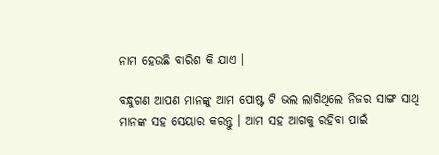ନାମ ହେଉଛି ବାରିଶ କି ଯାଏ ।

ବନ୍ଧୁଗଣ ଆପଣ ମାନଙ୍କୁ ଆମ ପୋଷ୍ଟ ଟି ଭଲ ଲାଗିଥିଲେ ନିଜର ସାଙ୍ଗ ସାଥି ମାନଙ୍କ ସହ ସେୟାର କରନ୍ତୁ । ଆମ ସହ ଆଗକୁ ରହିବା ପାଇଁ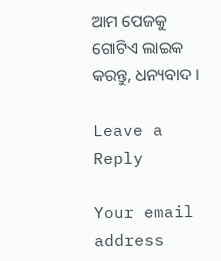ଆମ ପେଜକୁ ଗୋଟିଏ ଲାଇକ କରନ୍ତୁ, ଧନ୍ୟବାଦ ।

Leave a Reply

Your email address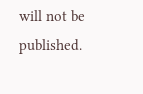will not be published.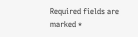Required fields are marked *